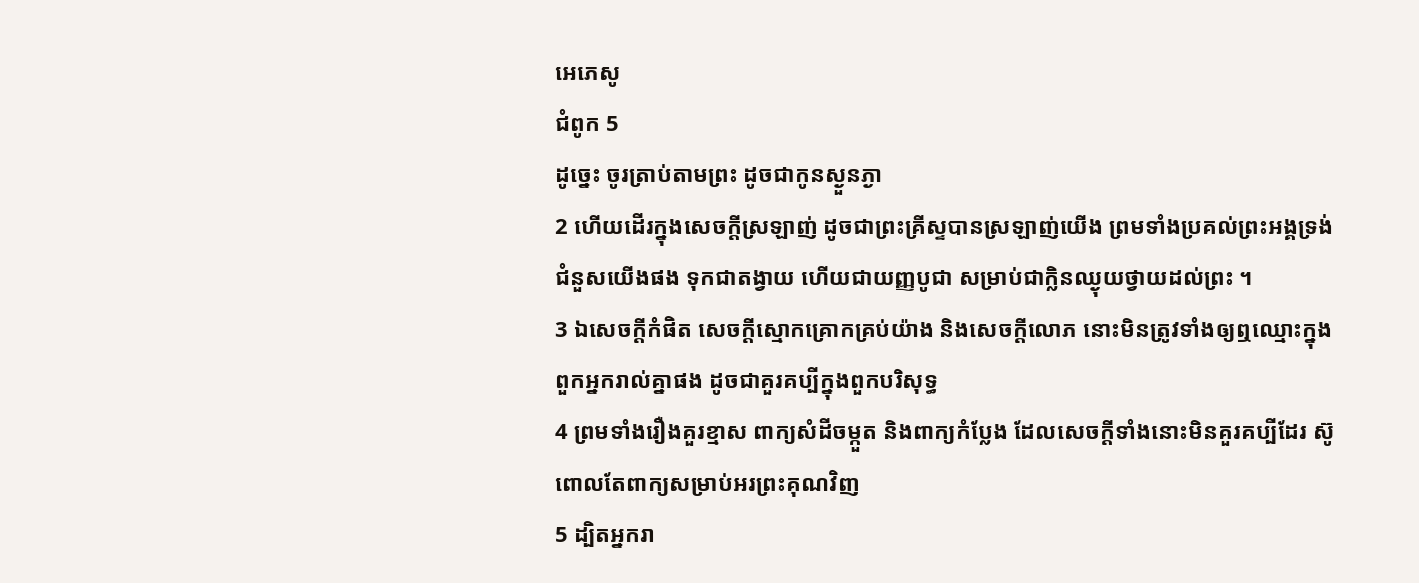អេភេសូ
ជំពូក 5
ដូច្នេះ ចូរត្រាប់តាមព្រះ ដូចជាកូនស្ងួនភ្ងា
2 ហើយដើរក្នុងសេចក្ដីស្រឡាញ់ ដូចជាព្រះគ្រីស្ទបានស្រឡាញ់យើង ព្រមទាំងប្រគល់ព្រះអង្គទ្រង់ជំនួសយើងផង ទុកជាតង្វាយ ហើយជាយញ្ញបូជា សម្រាប់ជាក្លិនឈ្ងុយថ្វាយដល់ព្រះ ។
3 ឯសេចក្ដីកំផិត សេចក្ដីស្មោកគ្រោកគ្រប់យ៉ាង និងសេចក្ដីលោភ នោះមិនត្រូវទាំងឲ្យឮឈ្មោះក្នុងពួកអ្នករាល់គ្នាផង ដូចជាគួរគប្បីក្នុងពួកបរិសុទ្ធ
4 ព្រមទាំងរឿងគួរខ្មាស ពាក្យសំដីចម្កួត និងពាក្យកំប្លែង ដែលសេចក្ដីទាំងនោះមិនគួរគប្បីដែរ ស៊ូពោលតែពាក្យសម្រាប់អរព្រះគុណវិញ
5 ដ្បិតអ្នករា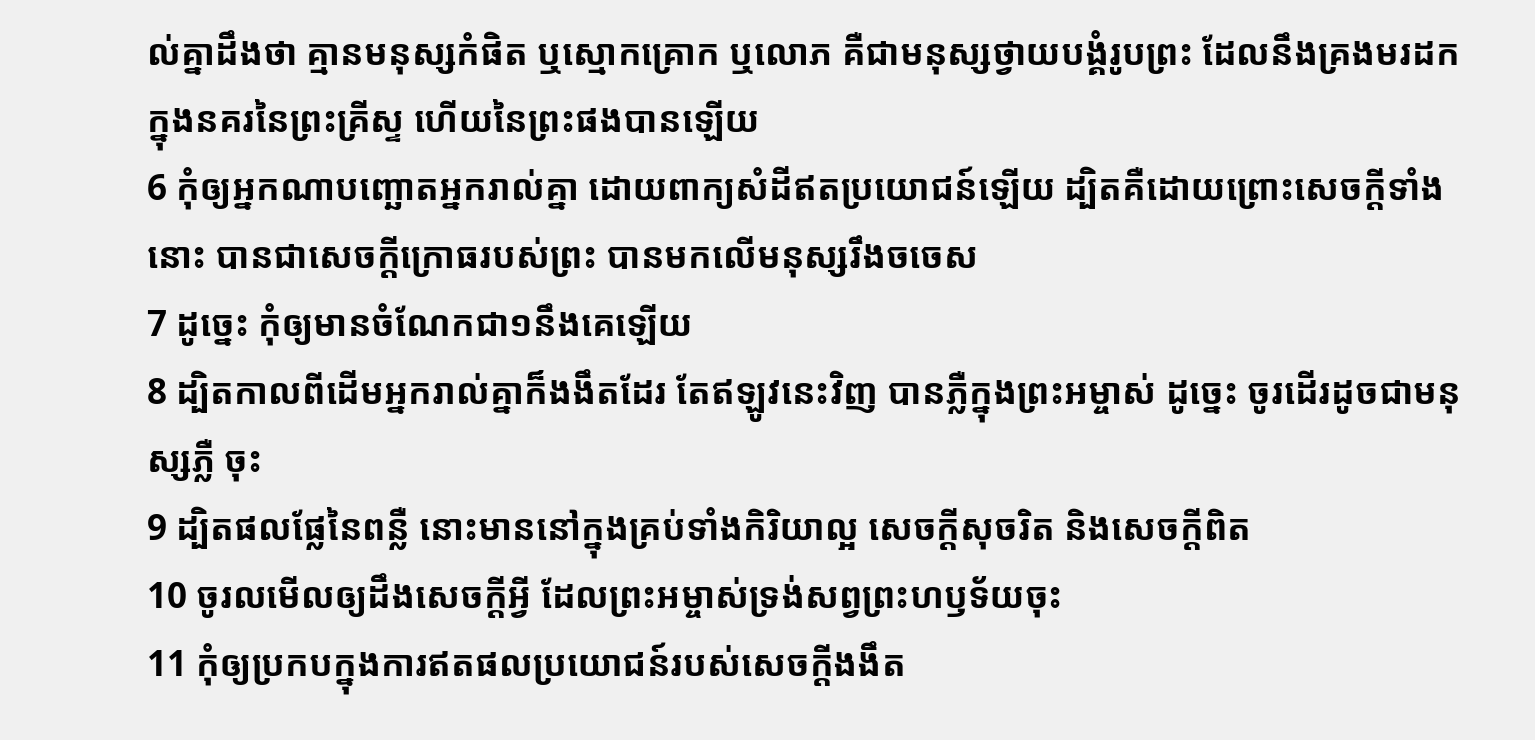ល់គ្នាដឹងថា គ្មានមនុស្សកំផិត ឬស្មោកគ្រោក ឬលោភ គឺជាមនុស្សថ្វាយបង្គំរូបព្រះ ដែលនឹងគ្រងមរដកក្នុងនគរនៃព្រះគ្រីស្ទ ហើយនៃព្រះផងបានឡើយ
6 កុំឲ្យអ្នកណាបញ្ឆោតអ្នករាល់គ្នា ដោយពាក្យសំដីឥតប្រយោជន៍ឡើយ ដ្បិតគឺដោយព្រោះសេចក្ដីទាំងនោះ បានជាសេចក្ដីក្រោធរបស់ព្រះ បានមកលើមនុស្សរឹងចចេស
7 ដូច្នេះ កុំឲ្យមានចំណែកជា១នឹងគេឡើយ
8 ដ្បិតកាលពីដើមអ្នករាល់គ្នាក៏ងងឹតដែរ តែឥឡូវនេះវិញ បានភ្លឺក្នុងព្រះអម្ចាស់ ដូច្នេះ ចូរដើរដូចជាមនុស្សភ្លឺ ចុះ
9 ដ្បិតផលផ្លែនៃពន្លឺ នោះមាននៅក្នុងគ្រប់ទាំងកិរិយាល្អ សេចក្ដីសុចរិត និងសេចក្ដីពិត
10 ចូរលមើលឲ្យដឹងសេចក្ដីអ្វី ដែលព្រះអម្ចាស់ទ្រង់សព្វព្រះហឫទ័យចុះ
11 កុំឲ្យប្រកបក្នុងការឥតផលប្រយោជន៍របស់សេចក្ដីងងឹត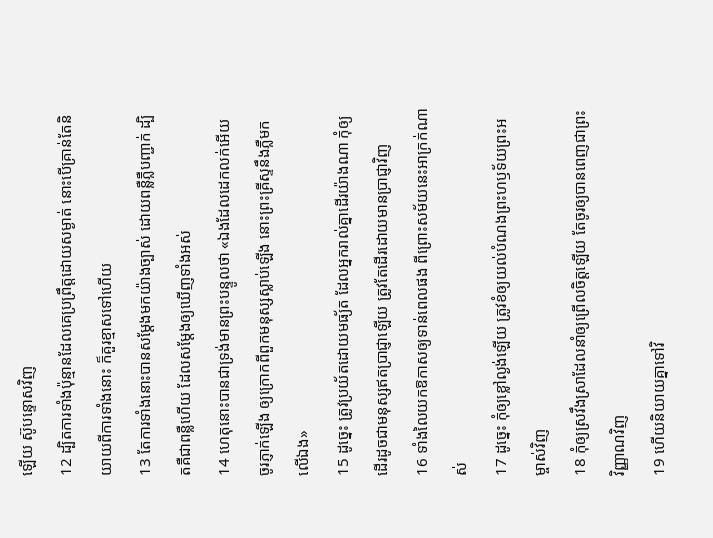ឡើយ ស៊ូបន្ទោសវិញ
12 ដ្បិតការទាំងប៉ុន្មានដែលគេប្រព្រឹត្តដោយសម្ងាត់ នោះបើគ្រាន់តែនិយាយពីការទាំងនោះ ក៏គួរខ្មាសទៅហើយ
13 តែការទាំងនោះបានសម្ដែងមកយ៉ាងច្បាស់ ដោយពន្លឺភ្លឺបញ្ជាក់ ដ្បិតគឺជាពន្លឺហើយ ដែលសម្ដែងឲ្យឃើញទាំងអស់
14 ហេតុនោះបានជាទ្រង់មានព្រះបន្ទូលថា «ឯងដែលដេកលក់អើយ ចូរភ្ញាក់ឡើង ឲ្យក្រោកពីពួកមនុស្សស្លាប់ឡើង នោះព្រះគ្រីស្ទនឹងភ្លឺមកលើឯង»
15 ដូច្នេះ ត្រូវប្រយ័តដោយមធ្យ័ត ដែលអ្នករាល់គ្នាដើរយ៉ាងណា កុំឲ្យដើរដូចជាមនុស្សឥតប្រាជ្ញាឡើយ ត្រូវតែដើរដោយមានប្រាជ្ញាវិញ
16 ទាំងលៃយកឱកាសឲ្យទាន់ពេលផង ពីព្រោះសម័យនេះអាក្រក់ណាស់
17 ដូច្នេះ កុំឲ្យខ្លៅល្ងង់ឡើយ ត្រូវខំឲ្យយល់បំណងព្រះហឫទ័យព្រះអម្ចាស់វិញ
18 កុំឲ្យស្រវឹងស្រាដែលនាំឲ្យព្រើលចិត្តឡើយ តែចូរឲ្យបានពេញជាព្រះវិញ្ញាណវិញ
19 ហើយនិយាយគ្នាទៅវិ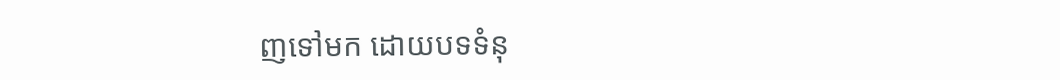ញទៅមក ដោយបទទំនុ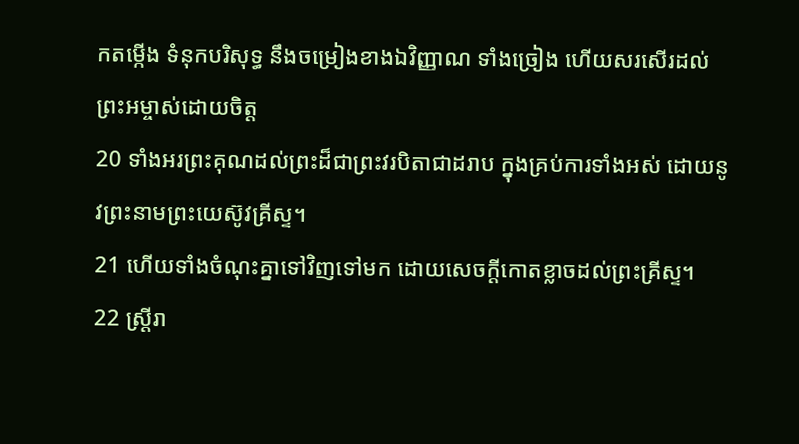កតម្កើង ទំនុកបរិសុទ្ធ នឹងចម្រៀងខាងឯវិញ្ញាណ ទាំងច្រៀង ហើយសរសើរដល់ព្រះអម្ចាស់ដោយចិត្ត
20 ទាំងអរព្រះគុណដល់ព្រះដ៏ជាព្រះវរបិតាជាដរាប ក្នុងគ្រប់ការទាំងអស់ ដោយនូវព្រះនាមព្រះយេស៊ូវគ្រីស្ទ។
21 ហើយទាំងចំណុះគ្នាទៅវិញទៅមក ដោយសេចក្ដីកោតខ្លាចដល់ព្រះគ្រីស្ទ។
22 ស្ត្រីរា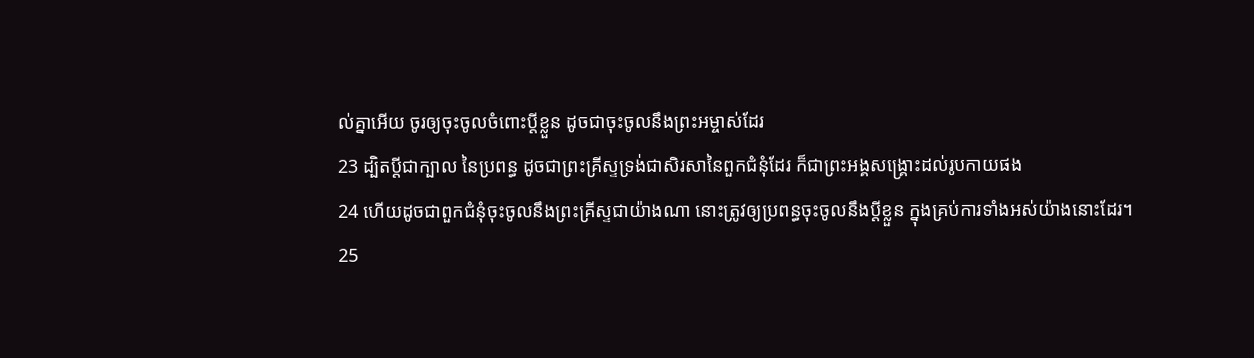ល់គ្នាអើយ ចូរឲ្យចុះចូលចំពោះប្ដីខ្លួន ដូចជាចុះចូលនឹងព្រះអម្ចាស់ដែរ
23 ដ្បិតប្ដីជាក្បាល នៃប្រពន្ធ ដូចជាព្រះគ្រីស្ទទ្រង់ជាសិរសានៃពួកជំនុំដែរ ក៏ជាព្រះអង្គសង្គ្រោះដល់រូបកាយផង
24 ហើយដូចជាពួកជំនុំចុះចូលនឹងព្រះគ្រីស្ទជាយ៉ាងណា នោះត្រូវឲ្យប្រពន្ធចុះចូលនឹងប្ដីខ្លួន ក្នុងគ្រប់ការទាំងអស់យ៉ាងនោះដែរ។
25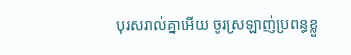បុរសរាល់គ្នាអើយ ចូរស្រឡាញ់ប្រពន្ធខ្លួ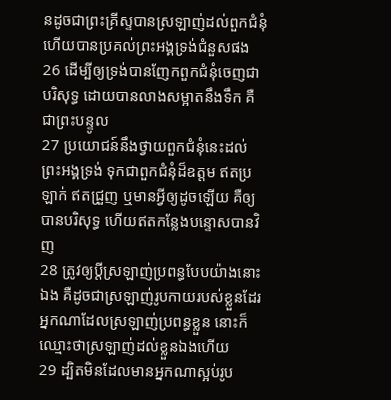នដូចជាព្រះគ្រីស្ទបានស្រឡាញ់ដល់ពួកជំនុំ ហើយបានប្រគល់ព្រះអង្គទ្រង់ជំនួសផង
26 ដើម្បីឲ្យទ្រង់បានញែកពួកជំនុំចេញជាបរិសុទ្ធ ដោយបានលាងសម្អាតនឹងទឹក គឺជាព្រះបន្ទូល
27 ប្រយោជន៍នឹងថ្វាយពួកជំនុំនេះដល់ព្រះអង្គទ្រង់ ទុកជាពួកជំនុំដ៏ឧត្តម ឥតប្រឡាក់ ឥតជ្រួញ ឬមានអ្វីឲ្យដូចឡើយ គឺឲ្យបានបរិសុទ្ធ ហើយឥតកន្លែងបន្ទោសបានវិញ
28 ត្រូវឲ្យប្ដីស្រឡាញ់ប្រពន្ធបែបយ៉ាងនោះឯង គឺដូចជាស្រឡាញ់រូបកាយរបស់ខ្លួនដែរ អ្នកណាដែលស្រឡាញ់ប្រពន្ធខ្លួន នោះក៏ឈ្មោះថាស្រឡាញ់ដល់ខ្លួនឯងហើយ
29 ដ្បិតមិនដែលមានអ្នកណាស្អប់រូប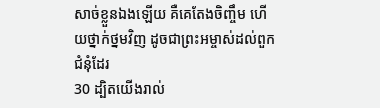សាច់ខ្លួនឯងឡើយ គឺគេតែងចិញ្ចឹម ហើយថ្នាក់ថ្នមវិញ ដូចជាព្រះអម្ចាស់ដល់ពួកជំនុំដែរ
30 ដ្បិតយើងរាល់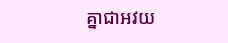គ្នាជាអវយ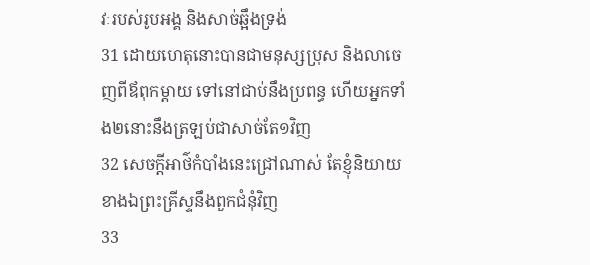វៈរបស់រូបអង្គ និងសាច់ឆ្អឹងទ្រង់
31 ដោយហេតុនោះបានជាមនុស្សប្រុស និងលាចេញពីឪពុកម្តាយ ទៅនៅជាប់នឹងប្រពន្ធ ហើយអ្នកទាំង២នោះនឹងត្រឡប់ជាសាច់តែ១វិញ
32 សេចក្ដីអាថ៌កំបាំងនេះជ្រៅណាស់ តែខ្ញុំនិយាយខាងឯព្រះគ្រីស្ទនឹងពួកជំនុំវិញ
33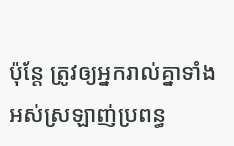ប៉ុន្តែ ត្រូវឲ្យអ្នករាល់គ្នាទាំងអស់ស្រឡាញ់ប្រពន្ធ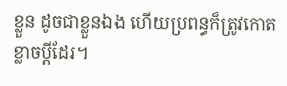ខ្លួន ដូចជាខ្លួនឯង ហើយប្រពន្ធក៏ត្រូវកោតខ្លាចប្ដីដែរ។